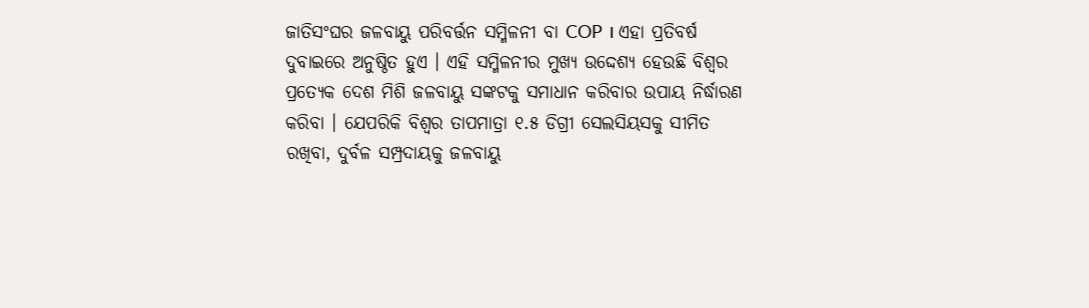ଜାତିସଂଘର ଜଳବାୟୁ ପରିବର୍ତ୍ତନ ସମ୍ମିଳନୀ ବା COP । ଏହା ପ୍ରତିବର୍ଷ ଦୁବାଇରେ ଅନୁଷ୍ଠିତ ହୁଏ । ଏହି ସମ୍ମିଳନୀର ମୁଖ୍ୟ ଉଦ୍ଦେଶ୍ୟ ହେଉଛି ବିଶ୍ୱର ପ୍ରତ୍ୟେକ ଦେଶ ମିଶି ଜଳବାୟୁ ସଙ୍କଟକୁ ସମାଧାନ କରିବାର ଉପାୟ ନିର୍ଦ୍ଧାରଣ କରିବା । ଯେପରିକି ବିଶ୍ଵର ତାପମାତ୍ରା ୧.୫ ଡିଗ୍ରୀ ସେଲସିୟସକୁ ସୀମିତ ରଖିବା, ଦୁର୍ବଳ ସମ୍ପ୍ରଦାୟକୁ ଜଳବାୟୁ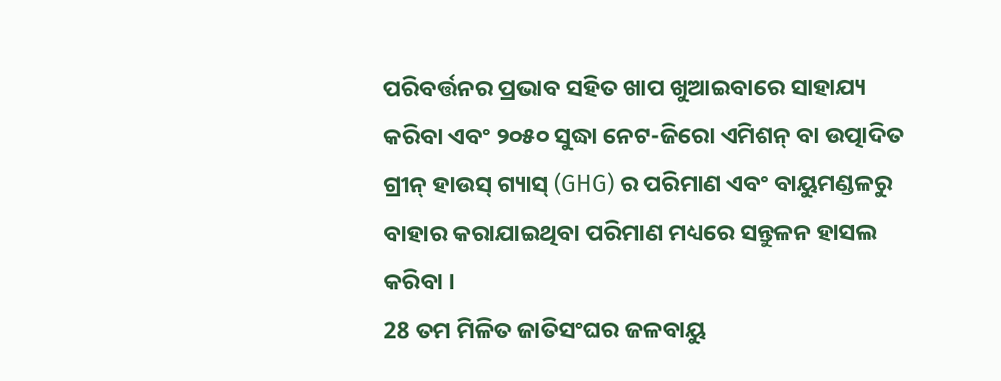ପରିବର୍ତ୍ତନର ପ୍ରଭାବ ସହିତ ଖାପ ଖୁଆଇବାରେ ସାହାଯ୍ୟ କରିବା ଏବଂ ୨୦୫୦ ସୁଦ୍ଧା ନେଟ-ଜିରୋ ଏମିଶନ୍ ବା ଉତ୍ପାଦିତ ଗ୍ରୀନ୍ ହାଉସ୍ ଗ୍ୟାସ୍ (GHG) ର ପରିମାଣ ଏବଂ ବାୟୁମଣ୍ଡଳରୁ ବାହାର କରାଯାଇଥିବା ପରିମାଣ ମଧ୍ୟରେ ସନ୍ତୁଳନ ହାସଲ କରିବା ।
28 ତମ ମିଳିତ ଜାତିସଂଘର ଜଳବାୟୁ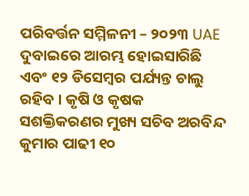ପରିବର୍ତ୍ତନ ସମ୍ମିଳନୀ – ୨୦୨୩ UAE ଦୁବାଇରେ ଆରମ୍ଭ ହୋଇସାରିଛି ଏବଂ ୧୨ ଡିସେମ୍ବର ପର୍ଯ୍ୟନ୍ତ ଚାଲୁ ରହିବ । କୃଷି ଓ କୃଷକ ସଶକ୍ତିକରଣର ମୁଖ୍ୟ ସଚିବ ଅରବିନ୍ଦ କୁମାର ପାଢୀ ୧୦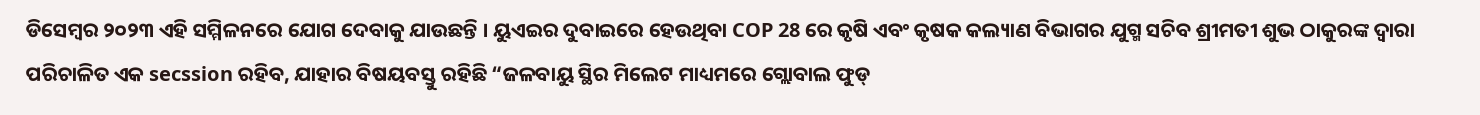ଡିସେମ୍ବର ୨୦୨୩ ଏହି ସମ୍ମିଳନରେ ଯୋଗ ଦେବାକୁ ଯାଉଛନ୍ତି । ୟୁଏଇର ଦୁବାଇରେ ହେଉଥିବା COP 28 ରେ କୃଷି ଏବଂ କୃଷକ କଲ୍ୟାଣ ବିଭାଗର ଯୁଗ୍ମ ସଚିବ ଶ୍ରୀମତୀ ଶୁଭ ଠାକୁରଙ୍କ ଦ୍ୱାରା ପରିଚାଳିତ ଏକ secssion ରହିବ, ଯାହାର ବିଷୟବସ୍ତୁ ରହିଛି “ଜଳବାୟୁ ସ୍ଥିର ମିଲେଟ ମାଧ୍ୟମରେ ଗ୍ଲୋବାଲ ଫୁଡ୍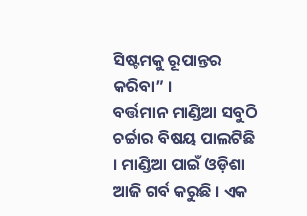ସିଷ୍ଟମକୁ ରୂପାନ୍ତର କରିବା” ।
ବର୍ତ୍ତମାନ ମାଣ୍ଡିଆ ସବୁଠି ଚର୍ଚ୍ଚାର ବିଷୟ ପାଲଟିଛି । ମାଣ୍ଡିଆ ପାଇଁ ଓଡ଼ିଶା ଆଜି ଗର୍ବ କରୁଛି । ଏକ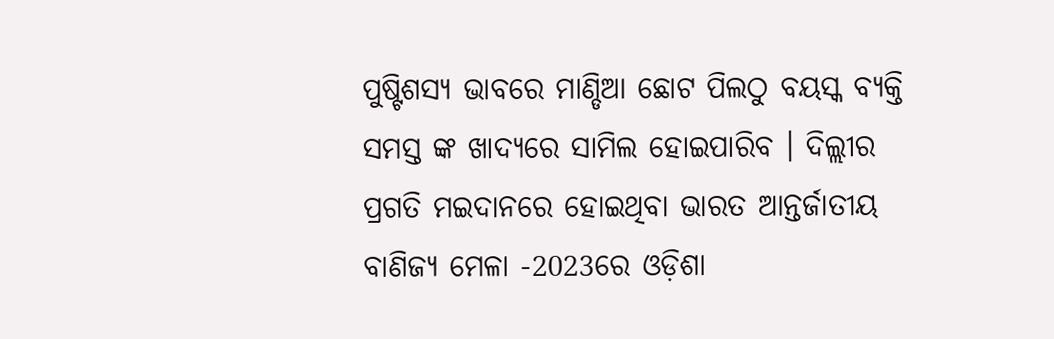ପୁଷ୍ଟିଶସ୍ୟ ଭାବରେ ମାଣ୍ଡିଆ ଛୋଟ ପିଲଠୁ ବୟସ୍କ ବ୍ୟକ୍ତି ସମସ୍ତ ଙ୍କ ଖାଦ୍ୟରେ ସାମିଲ ହୋଇପାରିବ । ଦିଲ୍ଲୀର ପ୍ରଗତି ମଇଦାନରେ ହୋଇଥିବା ଭାରତ ଆନ୍ତର୍ଜାତୀୟ ବାଣିଜ୍ୟ ମେଳା -2023ରେ ଓଡ଼ିଶା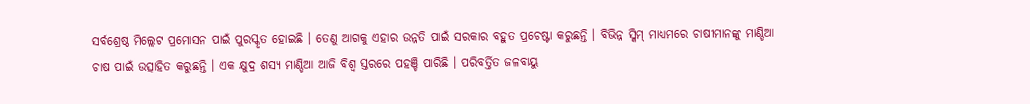ସର୍ବଶ୍ରେଷ୍ଠ ମିଲ୍ଲେଟ ପ୍ରମୋସନ ପାଇଁ ପୁରସ୍କୃତ ହୋଇଛି । ତେଣୁ ଆଗକୁ ଏହାର ଉନ୍ନତି ପାଇଁ ସରକାର ବହୁତ ପ୍ରଚେଷ୍ଟା କରୁଛନ୍ତି । ବିଭିନ୍ନ ସ୍କିମ୍ ମାଧ୍ୟମରେ ଚାଷୀମାନଙ୍କୁ ମାଣ୍ଡିଆ ଚାଷ ପାଇଁ ଉତ୍ସାହିତ କରୁଛନ୍ତି । ଏକ କ୍ଷୁଦ୍ର ଶସ୍ୟ ମାଣ୍ଡିଆ ଆଜି ବିଶ୍ଵ ସ୍ତରରେ ପହଞ୍ଚି ପାରିଛି । ପରିବର୍ତ୍ତିତ ଜଳବାୟୁ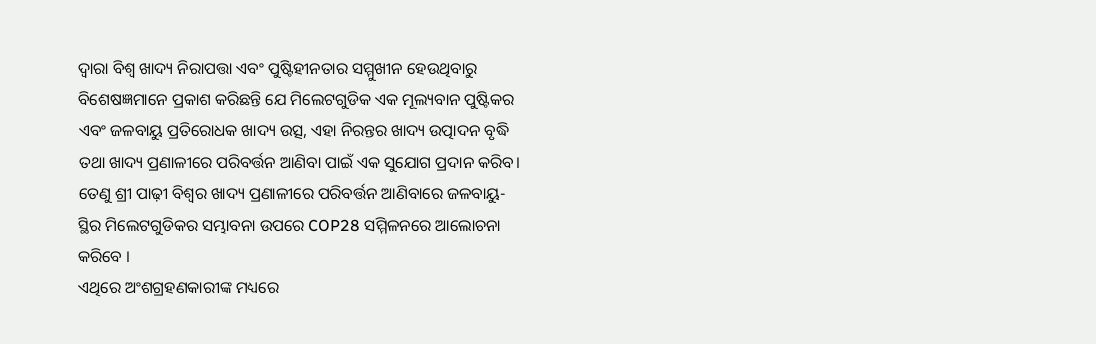ଦ୍ୱାରା ବିଶ୍ୱ ଖାଦ୍ୟ ନିରାପତ୍ତା ଏବଂ ପୁଷ୍ଟିହୀନତାର ସମ୍ମୁଖୀନ ହେଉଥିବାରୁ ବିଶେଷଜ୍ଞମାନେ ପ୍ରକାଶ କରିଛନ୍ତି ଯେ ମିଲେଟଗୁଡିକ ଏକ ମୂଲ୍ୟବାନ ପୁଷ୍ଟିକର ଏବଂ ଜଳବାୟୁ ପ୍ରତିରୋଧକ ଖାଦ୍ୟ ଉତ୍ସ, ଏହା ନିରନ୍ତର ଖାଦ୍ୟ ଉତ୍ପାଦନ ବୃଦ୍ଧି ତଥା ଖାଦ୍ୟ ପ୍ରଣାଳୀରେ ପରିବର୍ତ୍ତନ ଆଣିବା ପାଇଁ ଏକ ସୁଯୋଗ ପ୍ରଦାନ କରିବ। ତେଣୁ ଶ୍ରୀ ପାଢ଼ୀ ବିଶ୍ଵର ଖାଦ୍ୟ ପ୍ରଣାଳୀରେ ପରିବର୍ତ୍ତନ ଆଣିବାରେ ଜଳବାୟୁ-ସ୍ଥିର ମିଲେଟଗୁଡିକର ସମ୍ଭାବନା ଉପରେ COP28 ସମ୍ମିଳନରେ ଆଲୋଚନା କରିବେ ।
ଏଥିରେ ଅଂଶଗ୍ରହଣକାରୀଙ୍କ ମଧ୍ୟରେ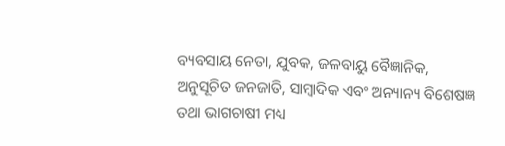ବ୍ୟବସାୟ ନେତା, ଯୁବକ, ଜଳବାୟୁ ବୈଜ୍ଞାନିକ, ଅନୁସୂଚିତ ଜନଜାତି, ସାମ୍ବାଦିକ ଏବଂ ଅନ୍ୟାନ୍ୟ ବିଶେଷଜ୍ଞ ତଥା ଭାଗଚାଷୀ ମଧ୍ୟ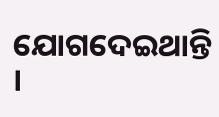ଯୋଗଦେଇଥାନ୍ତି ।